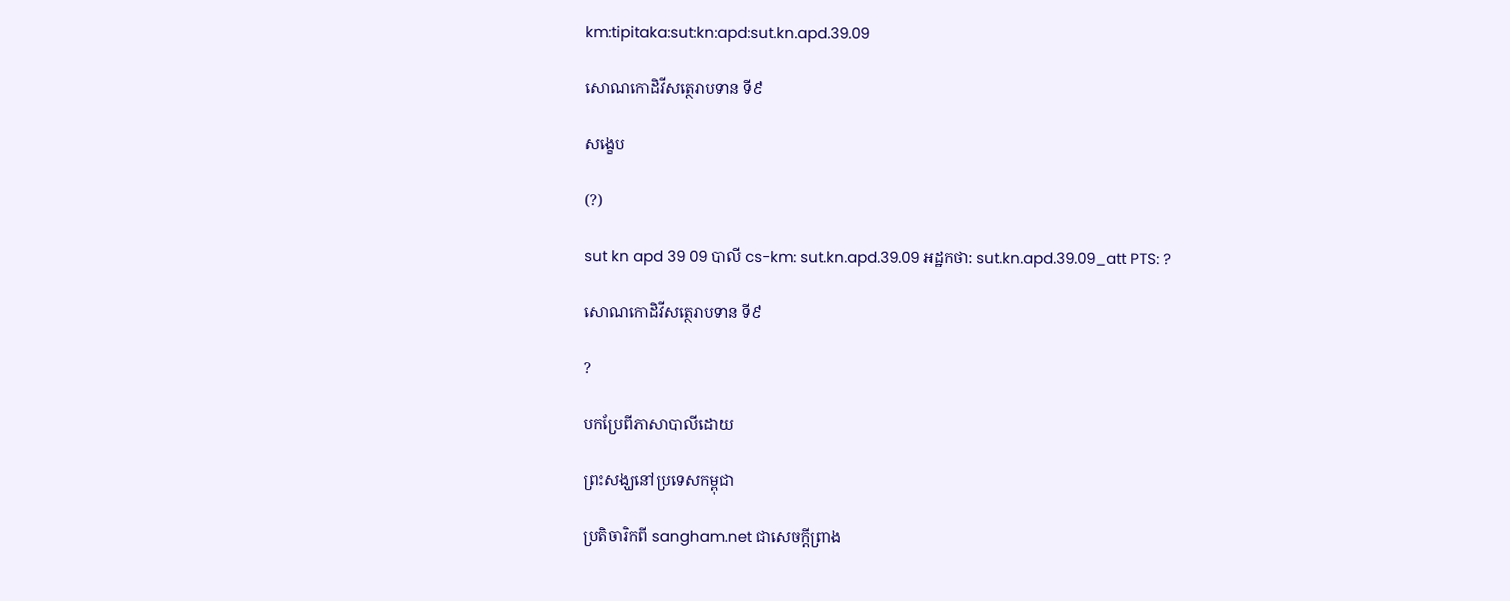km:tipitaka:sut:kn:apd:sut.kn.apd.39.09

សោណកោដិវីសត្ថេរាបទាន ទី៩

សង្ខេប

(?)

sut kn apd 39 09 បាលី cs-km: sut.kn.apd.39.09 អដ្ឋកថា: sut.kn.apd.39.09_att PTS: ?

សោណកោដិវីសត្ថេរាបទាន ទី៩

?

បកប្រែពីភាសាបាលីដោយ

ព្រះសង្ឃនៅប្រទេសកម្ពុជា

ប្រតិចារិកពី sangham.net ជាសេចក្តីព្រាង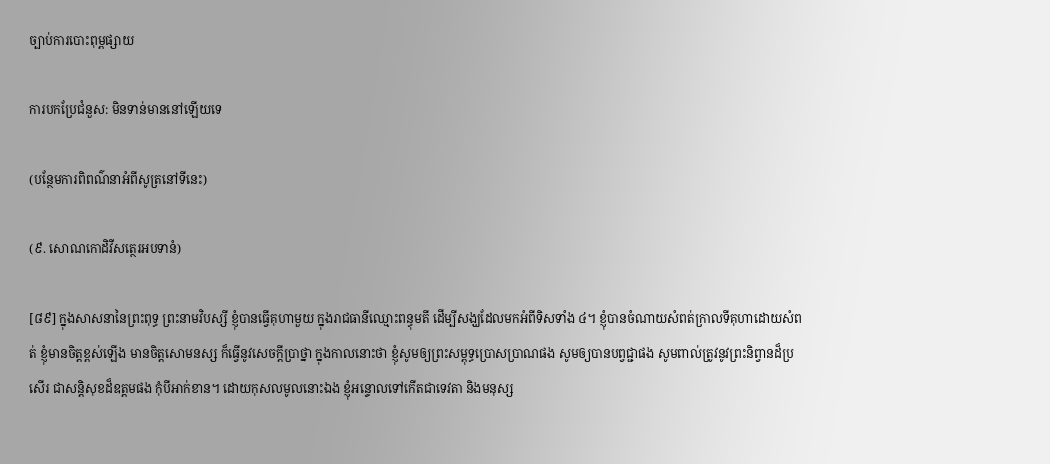ច្បាប់ការបោះពុម្ពផ្សាយ

ការបកប្រែជំនួស: មិនទាន់មាននៅឡើយទេ

(បន្ថែមការពិពណ៌នាអំពីសូត្រនៅទីនេះ)

(៩. សោណកោដិវីសត្ថេរអបទានំ)

[៨៩] ក្នុងសាសនានៃព្រះពុទ្ធ ព្រះនាមវិបស្សី ខ្ញុំបានធ្វើគុហាមួយ ក្នុងរាជធានីឈ្មោះពន្ធុមតី ដើម្បីសង្ឃដែលមកអំពីទិសទាំង ៤។ ខ្ញុំបានចំណាយសំពត់ក្រាលទីគុហាដោយសំពត់ ខ្ញុំមានចិត្តខ្ពស់ឡើង មានចិត្តសោមនស្ស ក៏ធ្វើនូវសេចក្តីប្រាថ្នា ក្នុងកាលនោះថា ខ្ញុំសូមឲ្យព្រះសម្ពុទ្ធប្រោសប្រាណផង សូមឲ្យបានបព្វជ្ជាផង សូមពាល់ត្រូវនូវព្រះនិព្វានដ៏ប្រសើរ ជាសន្តិសុខដ៏ឧត្តមផង កុំបីអាក់ខាន។ ដោយកុសលមូលនោះឯង ខ្ញុំអន្ទោលទៅកើតជាទេវតា និងមនុស្ស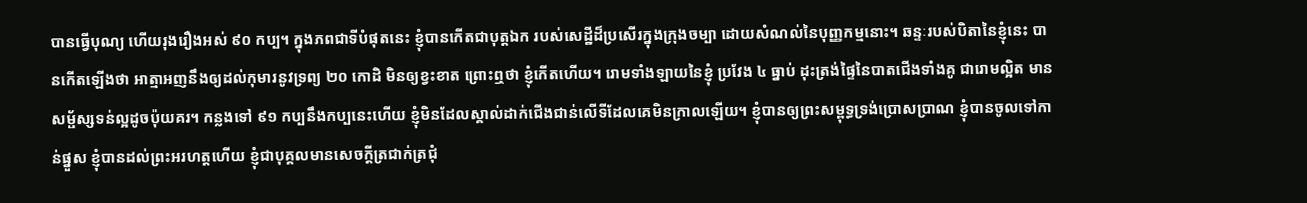បានធ្វើបុណ្យ ហើយរុងរឿងអស់ ៩០ កប្ប។ ក្នុងភពជាទីបំផុតនេះ ខ្ញុំបានកើតជាបុត្តឯក របស់សេដ្ឋីដ៏ប្រសើរក្នុងក្រុងចម្បា ដោយសំណល់នៃបុញ្ញកម្មនោះ។ ឆន្ទៈរបស់បិតានៃខ្ញុំនេះ បានកើតឡើងថា អាត្មាអញនឹងឲ្យដល់កុមារនូវទ្រព្យ ២០ កោដិ មិនឲ្យខ្វះខាត ព្រោះឮថា ខ្ញុំកើតហើយ។ រោមទាំងឡាយនៃខ្ញុំ ប្រវែង ៤ ធ្នាប់ ដុះត្រង់ផ្ទៃនៃបាតជើងទាំងគូ ជារោមល្អិត មានសម្ផ័ស្សទន់ល្អដូចប៉ុយគរ។ កន្លងទៅ ៩១ កប្បនឹងកប្បនេះហើយ ខ្ញុំមិនដែលស្គាល់ដាក់ជើងជាន់លើទីដែលគេមិនក្រាលឡើយ។ ខ្ញុំបានឲ្យព្រះសម្ពុទ្ធទ្រង់ប្រោសប្រាណ ខ្ញុំបានចូលទៅកាន់ផ្នួស ខ្ញុំបានដល់ព្រះអរហត្តហើយ ខ្ញុំជាបុគ្គលមានសេចក្តីត្រជាក់ត្រជុំ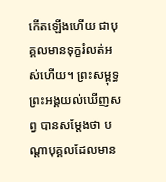កើតឡើងហើយ ជាបុគ្គលមានទុក្ខរំលត់អស់ហើយ។ ព្រះសម្ពុទ្ធព្រះអង្គយល់ឃើញសព្វ បានសម្តែងថា បណ្តាបុគ្គលដែលមាន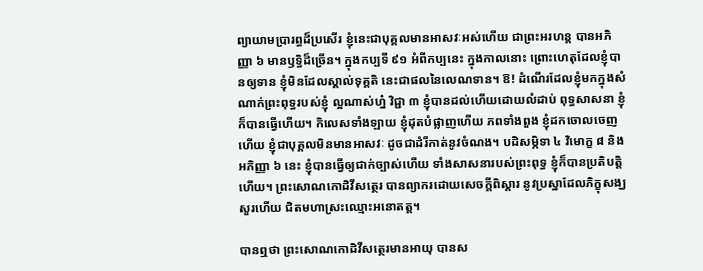ព្យាយាមប្រារព្ធដ៏ប្រសើរ ខ្ញុំនេះជាបុគ្គលមានអាសវៈអស់ហើយ ជាព្រះអរហន្ត បានអភិញ្ញា ៦ មានឫទ្ធិដ៏ច្រើន។ ក្នុងកប្បទី ៩១ អំពីកប្បនេះ ក្នុងកាលនោះ ព្រោះហេតុដែលខ្ញុំបានឲ្យទាន ខ្ញុំមិនដែលស្គាល់ទុគ្គតិ នេះជាផលនៃលេណទាន។ ឱ! ដំណើរដែលខ្ញុំមកក្នុងសំណាក់ព្រះពុទ្ធរបស់ខ្ញុំ ល្អណាស់ហ្ន៎ វិជ្ជា ៣ ខ្ញុំបានដល់ហើយដោយលំដាប់ ពុទ្ធសាសនា ខ្ញុំក៏បានធ្វើហើយ។ កិលេសទាំងឡាយ ខ្ញុំដុតបំផ្លាញហើយ ភពទាំងពួង ខ្ញុំដកចោលចេញហើយ ខ្ញុំជាបុគ្គលមិនមានអាសវៈ ដូចជាដំរីកាត់នូវចំណង។ បដិសម្ភិទា ៤ វិមោក្ខ ៨ និងអភិញ្ញា ៦ នេះ ខ្ញុំបានធ្វើឲ្យជាក់ច្បាស់ហើយ ទាំងសាសនារបស់ព្រះពុទ្ធ ខ្ញុំក៏បានប្រតិបត្តិហើយ។ ព្រះសោណកោដិវីសត្ថេរ បានព្យាករដោយសេចក្តីពិស្តារ នូវប្រស្នាដែលភិក្ខុសង្ឃសួរហើយ ជិតមហាស្រះឈ្មោះអនោតត្ត។

បានឮថា ព្រះសោណកោដិវីសត្ថេរមានអាយុ បានស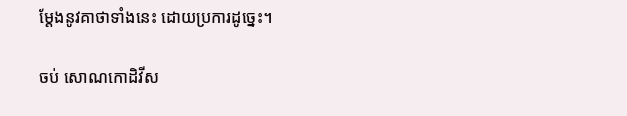ម្តែងនូវគាថាទាំងនេះ ដោយប្រការដូច្នេះ។

ចប់ សោណកោដិវីស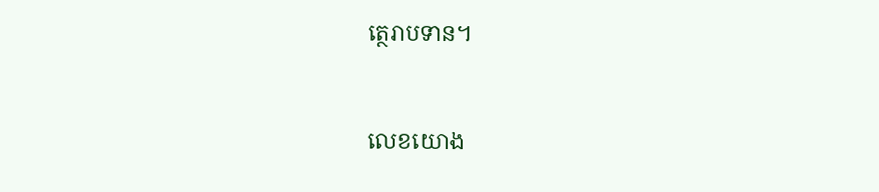ត្ថេរាបទាន។



លេខយោង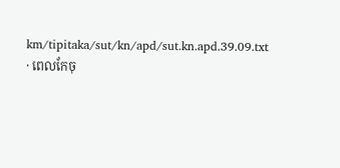km/tipitaka/sut/kn/apd/sut.kn.apd.39.09.txt · ពេលកែចុ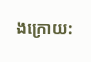ងក្រោយ: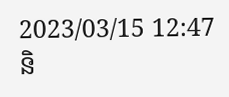2023/03/15 12:47 និ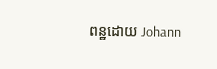ពន្ឋដោយ Johann